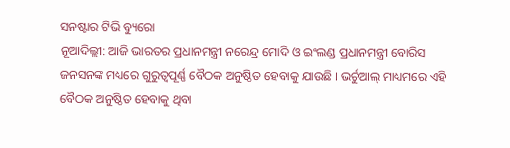ସନଷ୍ଟାର ଟିଭି ବ୍ୟୁରୋ
ନୂଆଦିଲ୍ଲୀ: ଆଜି ଭାରତର ପ୍ରଧାନମନ୍ତ୍ରୀ ନରେନ୍ଦ୍ର ମୋଦି ଓ ଇଂଲଣ୍ଡ ପ୍ରଧାନମନ୍ତ୍ରୀ ବୋରିସ ଜନସନଙ୍କ ମଧ୍ୟରେ ଗୁରୁତ୍ୱପୂର୍ଣ୍ଣ ବୈଠକ ଅନୁଷ୍ଠିତ ହେବାକୁ ଯାଉଛି । ଭର୍ଚୁଆଲ୍ ମାଧ୍ୟମରେ ଏହି ବୈଠକ ଅନୁଷ୍ଠିତ ହେବାକୁ ଥିବା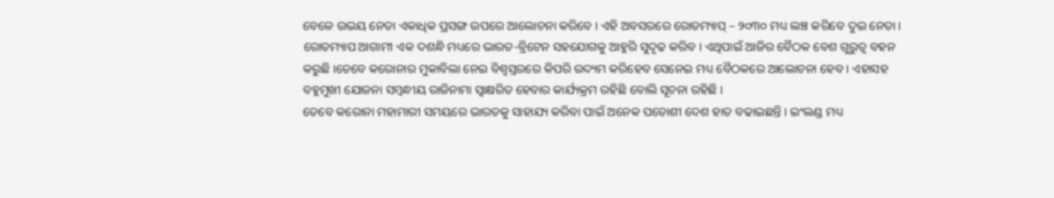ବେଳେ ଉଭୟ ନେତା ଏକାଧିକ ପ୍ରସଙ୍ଗ ଉପରେ ଆଲୋଚନା କରିବେ । ଏହି ଅବସରରେ ରୋଡମ୍ୟାପ୍ – ୨୦୩୦ ମଧ୍ୟ ଲଞ୍ଚ କରିବେ ଦୁଇ ନେତା । ରୋଡମ୍ୟାପ ଆଗାମୀ ଏକ ଦଶନ୍ଧି ମଧ୍ୟରେ ଭାରତ-ବ୍ରିଟେନ ସହଯୋଗକୁ ଆହୁରି ସୁଦୃଢ କରିବ । ଏଥିପାଇଁ ଆଜିର ବୈଠକ ବେଶ ଗୁରୁତ୍ବ ବହନ କରୁଛି ।ତେବେ କରୋନାର ମୁକାବିଲା ନେଇ ବିଶ୍ବସ୍ତରରେ କିପରି ଉଦ୍ୟମ କରିହେବ ସେନେଇ ମଧ୍ୟ ବୈଠକରେ ଆଲୋଚନା ହେବ । ଏହାସହ ବହୁମୁଖୀ ଯୋଜନା ସମ୍ବନ୍ଧୀୟ ରାଜିନାମା ସ୍ବାକ୍ଷରିତ ହେବାର କାର୍ଯ୍ୟକ୍ରମ ରହିଛି ବୋଲି ସୂଚନା ରହିଛି ।
ତେବେ କରୋନା ମହାମାରୀ ସମୟରେ ଭାରତକୁ ସାହାଯ୍ୟ କରିବା ପାଇଁ ଅନେକ ପଡୋଶୀ ଦେଶ ହାତ ବଢାଇଛନ୍ତି । ଇଂଲଣ୍ଡ ମଧ୍ୟ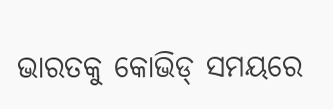ଭାରତକୁ କୋଭିଡ୍ ସମୟରେ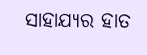ସାହାଯ୍ୟର ହାତ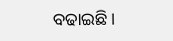ବଢାଇଛି ।